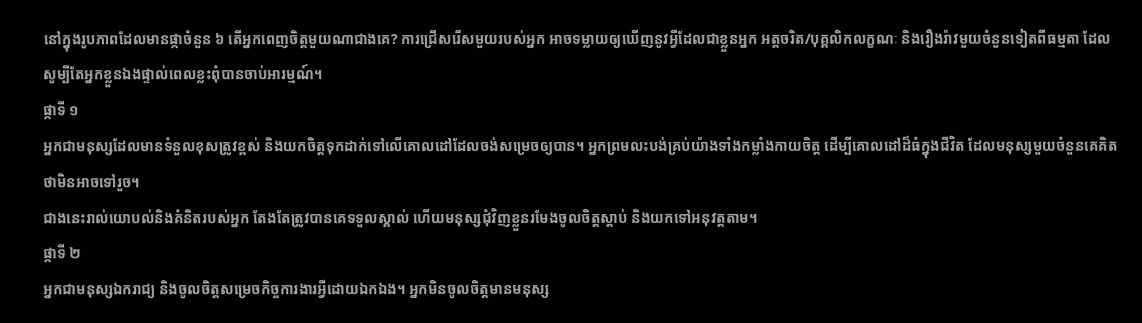នៅក្នុងរូបភាពដែលមានផ្កាចំនួន ៦ តើអ្នកពេញចិត្តមួយណាជាងគេ? ការជ្រើសរើសមួយរបស់អ្នក អាចទម្លាយឲ្យឃើញនូវអ្វីដែលជាខ្លួនអ្នក អត្តចរិត/បុគ្គលិកលក្ខណៈ និងរឿងរ៉ាវមួយចំនួនទៀតពីធម្មតា ដែលសូម្បីតែអ្នកខ្លួនឯងផ្ទាល់ពេលខ្លះពុំបានចាប់អារម្មណ៍។
ផ្កាទី ១
អ្នកជាមនុស្សដែលមានទំនួលខុសត្រូវខ្ពស់ និងយកចិត្តទុកដាក់ទៅលើគោលដៅដែលចង់សម្រេចឲ្យបាន។ អ្នកព្រមលះបង់គ្រប់យ៉ាងទាំងកម្លាំងកាយចិត្ត ដើម្បីគោលដៅដ៏ធំក្នុងជីវិត ដែលមនុស្សមួយចំនួនគេគិតថាមិនអាចទៅរួច។
ជាងនេះរាល់យោបល់និងគំនិតរបស់អ្នក តែងតែត្រូវបានគេទទួលស្គាល់ ហើយមនុស្សជុំវិញខ្លួនរមែងចូលចិត្តស្តាប់ និងយកទៅអនុវត្តតាម។
ផ្កាទី ២
អ្នកជាមនុស្សឯករាជ្យ និងចូលចិត្តសម្រេចកិច្ចការងារអ្វីដោយឯកឯង។ អ្នកមិនចូលចិត្តមានមនុស្ស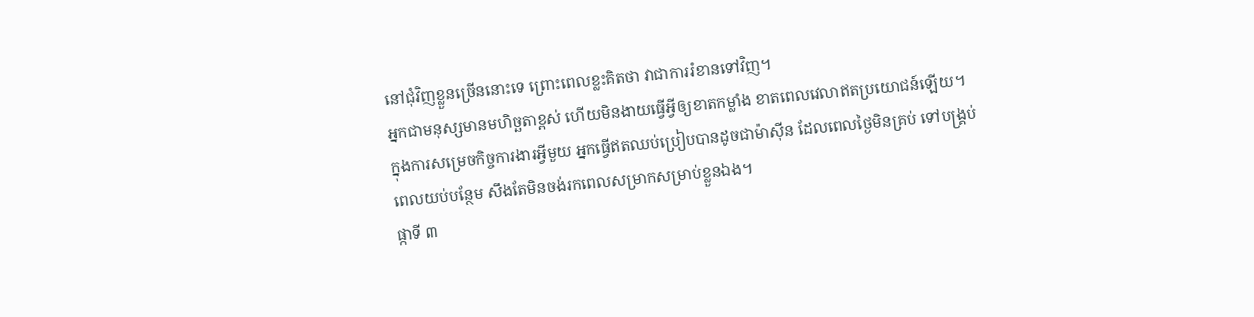នៅជុំវិញខ្លួនច្រើននោះទេ ព្រោះពេលខ្លះគិតថា វាជាការរំខានទៅវិញ។
អ្នកជាមនុស្សមានមហិច្ឆតាខ្ពស់ ហើយមិនងាយធ្វើអ្វីឲ្យខាតកម្លាំង ខាតពេលវេលាឥតប្រយោជន៍ឡើយ។ ក្នុងការសម្រេចកិច្ចការងារអ្វីមួយ អ្នកធ្វើឥតឈប់ប្រៀបបានដូចជាម៉ាស៊ីន ដែលពេលថ្ងៃមិនគ្រប់ ទៅបង្រ្គប់ពេលយប់បន្ថែម សឹងតែមិនចង់រកពេលសម្រាកសម្រាប់ខ្លួនឯង។
ផ្កាទី ៣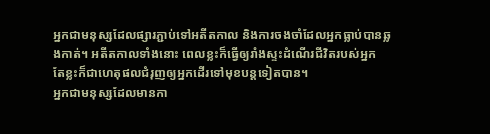អ្នកជាមនុស្សដែលផ្សារភ្ជាប់ទៅអតីតកាល និងការចងចាំដែលអ្នកធ្លាប់បានឆ្លងកាត់។ អតីតកាលទាំងនោះ ពេលខ្លះក៏ធ្វើឲ្យរាំងស្ទះដំណើរជីវិតរបស់អ្នក តែខ្លះក៏ជាហេតុផលជំរុញឲ្យអ្នកដើរទៅមុខបន្តទៀតបាន។
អ្នកជាមនុស្សដែលមានកា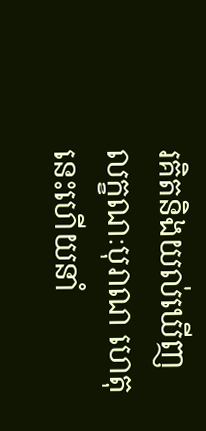រគិតនិងយល់ឃើញលក្ខណៈបុរាណ ហេតុនេះហើយនាំ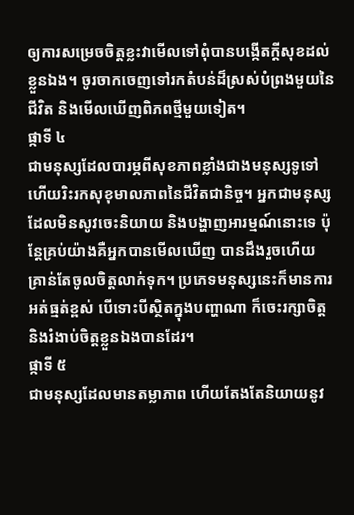ឲ្យការសម្រេចចិត្តខ្លះវាមើលទៅពុំបានបង្កើតក្តីសុខដល់ខ្លួនឯង។ ចូរចាកចេញទៅរកតំបន់ដ៏ស្រស់បំព្រងមួយនៃជីវិត និងមើលឃើញពិភពថ្មីមួយទៀត។
ផ្កាទី ៤
ជាមនុស្សដែលបារម្ភពីសុខភាពខ្លាំងជាងមនុស្សទូទៅ ហើយរិះរកសុខុមាលភាពនៃជីវិតជានិច្ច។ អ្នកជាមនុស្សដែលមិនសូវចេះនិយាយ និងបង្ហាញអារម្មណ៍នោះទេ ប៉ុន្តែគ្រប់យ៉ាងគឺអ្នកបានមើលឃើញ បានដឹងរួចហើយ គ្រាន់តែចូលចិត្តលាក់ទុក។ ប្រភេទមនុស្សនេះក៏មានការអត់ធ្មត់ខ្ពស់ បើទោះបីស្ថិតក្នុងបញ្ហាណា ក៏ចេះរក្សាចិត្ត និងរំងាប់ចិត្តខ្លួនឯងបានដែរ។
ផ្កាទី ៥
ជាមនុស្សដែលមានតម្លាភាព ហើយតែងតែនិយាយនូវ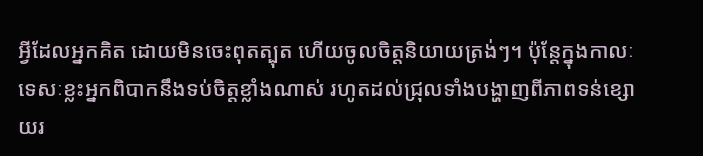អ្វីដែលអ្នកគិត ដោយមិនចេះពុតត្បុត ហើយចូលចិត្តនិយាយត្រង់ៗ។ ប៉ុន្តែក្នុងកាលៈទេសៈខ្លះអ្នកពិបាកនឹងទប់ចិត្តខ្លាំងណាស់ រហូតដល់ជ្រុលទាំងបង្ហាញពីភាពទន់ខ្សោយរ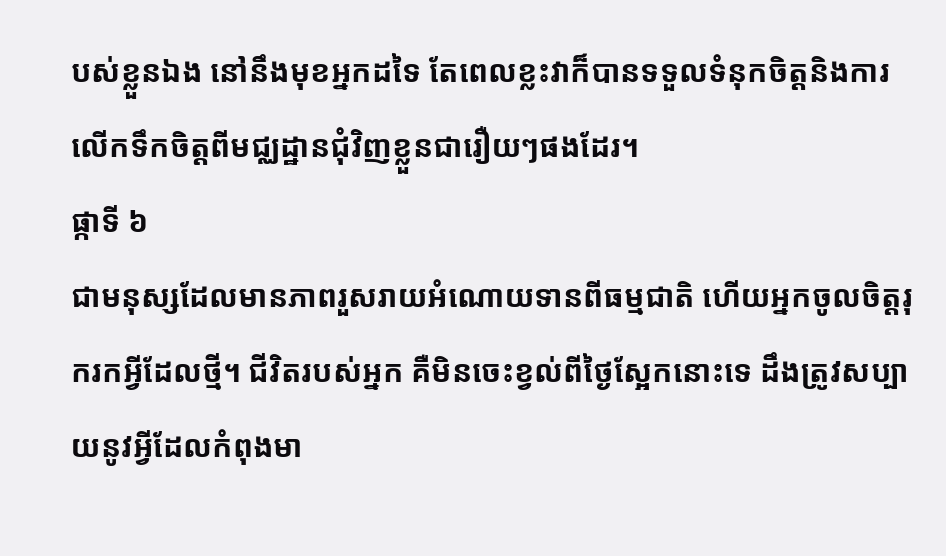បស់ខ្លួនឯង នៅនឹងមុខអ្នកដទៃ តែពេលខ្លះវាក៏បានទទួលទំនុកចិត្តនិងការលើកទឹកចិត្តពីមជ្ឈដ្ឋានជុំវិញខ្លួនជារឿយៗផងដែរ។
ផ្កាទី ៦
ជាមនុស្សដែលមានភាពរួសរាយអំណោយទានពីធម្មជាតិ ហើយអ្នកចូលចិត្តរុករកអ្វីដែលថ្មី។ ជីវិតរបស់អ្នក គឺមិនចេះខ្វល់ពីថ្ងៃស្អែកនោះទេ ដឹងត្រូវសប្បាយនូវអ្វីដែលកំពុងមា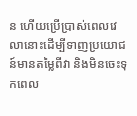ន ហើយប្រើប្រាស់ពេលវេលានោះដើម្បីទាញប្រយោជន៍មានតម្លៃពីវា និងមិនចេះទុកពេល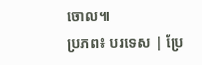ចោល៕
ប្រភព៖ បរទេស | ប្រែ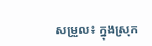សម្រួល៖ ក្នុងស្រុក